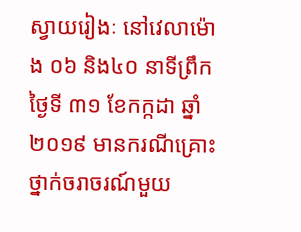ស្វាយរៀងៈ នៅវេលាម៉ោង ០៦ និង៤០ នាទីព្រឹកថ្ងៃទី ៣១ ខែកក្កដា ឆ្នាំ ២០១៩ មានករណីគ្រោះថ្នាក់ចរាចរណ៍មួយ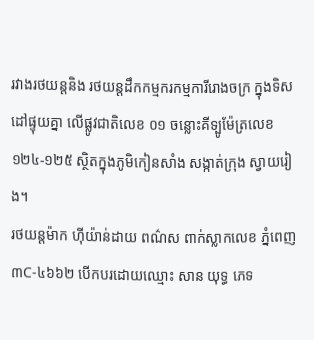រវាងរថយន្ដនិង រថយន្ដដឹកកម្មករកម្មការីរោងចក្រ ក្នុងទិសដៅផ្ទុយគ្នា លើផ្លូវជាតិលេខ ០១ ចន្លោះគីទ្បូម៉ែត្រលេខ ១២៤-១២៥ ស្ថិតក្នុងភូមិកៀនសាំង សង្កាត់ក្រុង ស្វាយរៀង។
រថយន្ដម៉ាក ហ៊ីយ៉ាន់ដាយ ពណ៌ស ពាក់ស្លាកលេខ ភ្នំពេញ ៣C-៤៦៦២ បើកបរដោយឈ្មោះ សាន យុទ្ធ ភេទ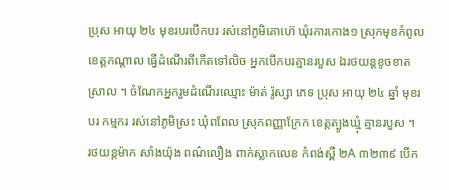ប្រុស អាយុ ២៤ មុខរបរបើកបរ រស់នៅភូមិគោហ៊េ ឃុំរការកោង១ ស្រុកមុខកំពូល ខេត្តកណ្ដាល ធ្វើដំណើរពីកើតទៅលិច អ្នកបើកបរគ្មានរបួស ឯរថយន្ដខូចខាតស្រាល ។ ចំណែកអ្នករួមដំណើរឈ្មោះ ម៉ាត់ រ៉ូស្សា ភេទ ប្រុស អាយុ ២៤ ឆ្នាំ មុខរបរ កម្មករ រស់នៅភូមិស្រះ ឃុំពពែល ស្រុកពញ្ញាក្រែក ខេត្តត្បូងឃ្មុំ គ្មានរបួស ។
រថយន្ដម៉ាក សាំងយ៉ុង ពណ៌លឿង ពាក់ស្លាកលេខ កំពង់ស្ពឺ ២A ៣២៣៩ បើក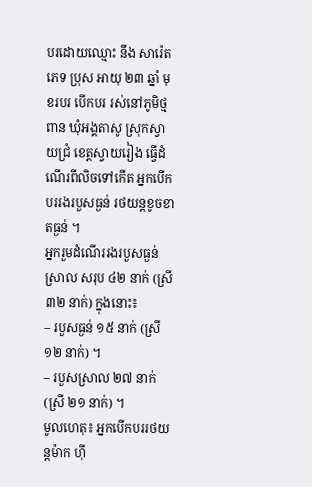បរដោយឈ្មោះ នឹង សារ៉េត ភេទ ប្រុស អាយុ ២៣ ឆ្នាំ មុខរបរ បើកបរ រស់នៅភូមិថ្មពាន ឃុំអង្គតាសូ ស្រុកស្វាយជ្រំ ខេត្តស្វាយរៀង ធ្វើដំណើរពីលិចទៅកើត អ្នកបើកបររងរបួសធ្ងន់ រថយន្ដខូចខាតធ្ងន់ ។
អ្នករួមដំណើររងរបួសធ្ងន់ស្រាល សរុប ៤២ នាក់ (ស្រី ៣២ នាក់) ក្នុងនោះ៖
– របួសធ្ងន់ ១៥ នាក់ (ស្រី ១២ នាក់) ។
– របួសស្រាល ២៧ នាក់ (ស្រី ២១ នាក់) ។
មូលហេតុ៖ អ្នកបើកបររថយន្ដម៉ាក ហ៊ី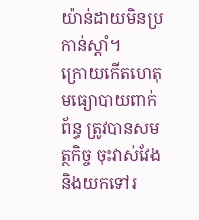យ៉ាន់ដាយមិនប្រកាន់ស្ដាំ។
ក្រោយកើតហេតុមធ្យោបាយពាក់ព័ន្ធ ត្រូវបានសមត្ថកិច្ច ចុះវាស់វែង និងយកទៅរ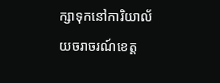ក្សាទុកនៅការិយាល័យចរាចរណ៍ខេត្ត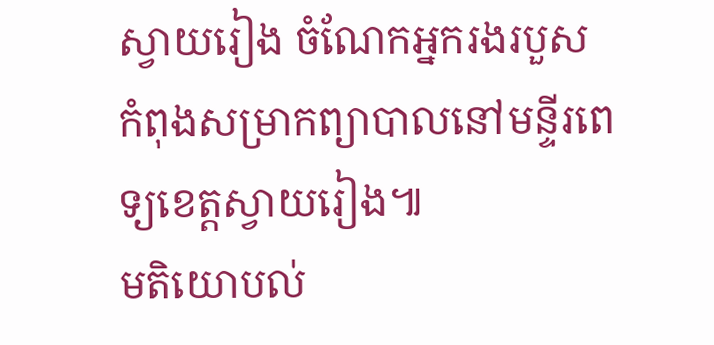ស្វាយរៀង ចំណែកអ្នករងរបួស កំពុងសម្រាកព្យាបាលនៅមន្ទីរពេទ្យខេត្តស្វាយរៀង៕
មតិយោបល់